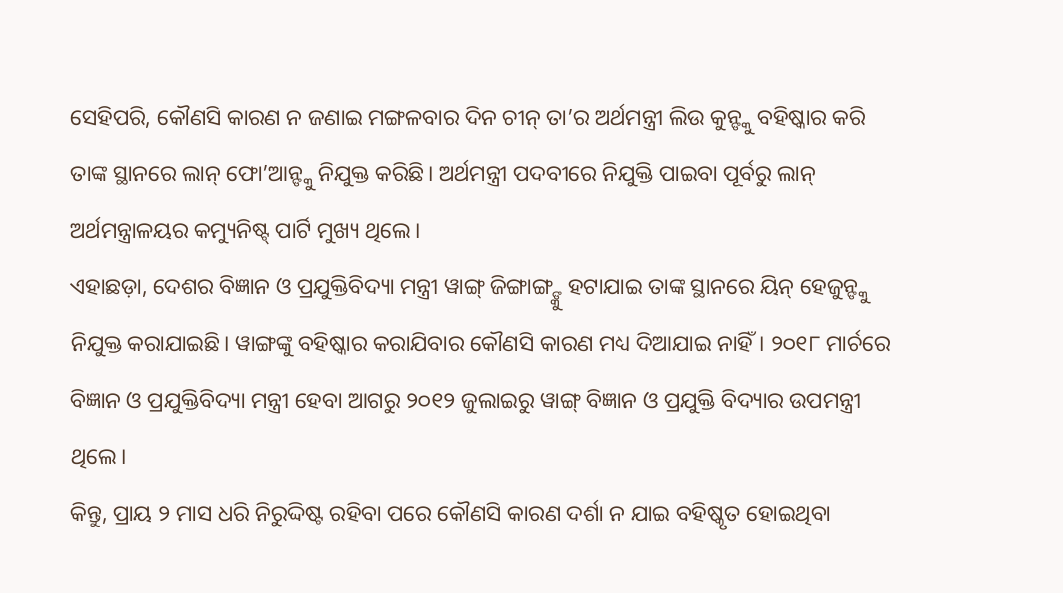ସେହିପରି, କୌଣସି କାରଣ ନ ଜଣାଇ ମଙ୍ଗଳବାର ଦିନ ଚୀନ୍ ତା’ର ଅର୍ଥମନ୍ତ୍ରୀ ଲିଉ କୁନ୍ଙ୍କୁ ବହିଷ୍କାର କରି ତାଙ୍କ ସ୍ଥାନରେ ଲାନ୍ ଫୋ’ଆନ୍ଙ୍କୁ ନିଯୁକ୍ତ କରିଛି। ଅର୍ଥମନ୍ତ୍ରୀ ପଦବୀରେ ନିଯୁକ୍ତି ପାଇବା ପୂର୍ବରୁ ଲାନ୍ ଅର୍ଥମନ୍ତ୍ରାଳୟର କମ୍ୟୁନିଷ୍ଟ୍ ପାର୍ଟି ମୁଖ୍ୟ ଥିଲେ।
ଏହାଛଡ଼ା, ଦେଶର ବିଜ୍ଞାନ ଓ ପ୍ରଯୁକ୍ତିବିଦ୍ୟା ମନ୍ତ୍ରୀ ୱାଙ୍ଗ୍ ଜିଙ୍ଗାଙ୍ଗ୍ଙ୍କୁ ହଟାଯାଇ ତାଙ୍କ ସ୍ଥାନରେ ୟିନ୍ ହେଜୁନ୍ଙ୍କୁ ନିଯୁକ୍ତ କରାଯାଇଛି। ୱାଙ୍ଗଙ୍କୁ ବହିଷ୍କାର କରାଯିବାର କୌଣସି କାରଣ ମଧ୍ୟ ଦିଆଯାଇ ନାହିଁ। ୨୦୧୮ ମାର୍ଚରେ ବିଜ୍ଞାନ ଓ ପ୍ରଯୁକ୍ତିବିଦ୍ୟା ମନ୍ତ୍ରୀ ହେବା ଆଗରୁ ୨୦୧୨ ଜୁଲାଇରୁ ୱାଙ୍ଗ୍ ବିଜ୍ଞାନ ଓ ପ୍ରଯୁକ୍ତି ବିଦ୍ୟାର ଉପମନ୍ତ୍ରୀ ଥିଲେ।
କିନ୍ତୁ, ପ୍ରାୟ ୨ ମାସ ଧରି ନିରୁଦ୍ଦିଷ୍ଟ ରହିବା ପରେ କୌଣସି କାରଣ ଦର୍ଶା ନ ଯାଇ ବହିଷ୍କୃତ ହୋଇଥିବା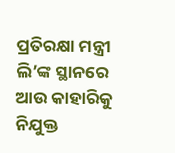ପ୍ରତିରକ୍ଷା ମନ୍ତ୍ରୀ ଲି’ଙ୍କ ସ୍ଥାନରେ ଆଉ କାହାରିକୁ ନିଯୁକ୍ତ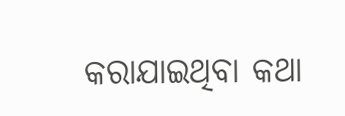କରାଯାଇଥିବା କଥା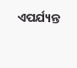ଏପର୍ଯ୍ୟନ୍ତ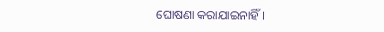ଘୋଷଣା କରାଯାଇନାହିଁ।